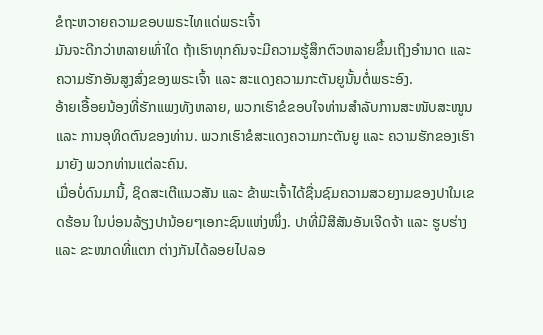ຂໍຖະຫວາຍຄວາມຂອບພຣະໄທແດ່ພຣະເຈົ້າ
ມັນຈະດີກວ່າຫລາຍເທົ່າໃດ ຖ້າເຮົາທຸກຄົນຈະມີຄວາມຮູ້ສຶກຕົວຫລາຍຂຶ້ນເຖິງອຳນາດ ແລະ ຄວາມຮັກອັນສູງສົ່ງຂອງພຣະເຈົ້າ ແລະ ສະແດງຄວາມກະຕັນຍູນັ້ນຕໍ່ພຣະອົງ.
ອ້າຍເອື້ອຍນ້ອງທີ່ຮັກແພງທັງຫລາຍ, ພວກເຮົາຂໍຂອບໃຈທ່ານສຳລັບການສະໜັບສະໜູນ ແລະ ການອຸທິດຕົນຂອງທ່ານ. ພວກເຮົາຂໍສະແດງຄວາມກະຕັນຍູ ແລະ ຄວາມຮັກຂອງເຮົາມາຍັງ ພວກທ່ານແຕ່ລະຄົນ.
ເມື່ອບໍ່ດົນມານີ້, ຊິດສະເຕີແນວສັນ ແລະ ຂ້າພະເຈົ້າໄດ້ຊື່ນຊົມຄວາມສວຍງາມຂອງປາໃນເຂດຮ້ອນ ໃນບ່ອນລ້ຽງປານ້ອຍໆເອກະຊົນແຫ່ງໜຶ່ງ. ປາທີ່ມີສີສັນອັນເຈີດຈ້າ ແລະ ຮູບຮ່າງ ແລະ ຂະໜາດທີ່ແຕກ ຕ່າງກັນໄດ້ລອຍໄປລອ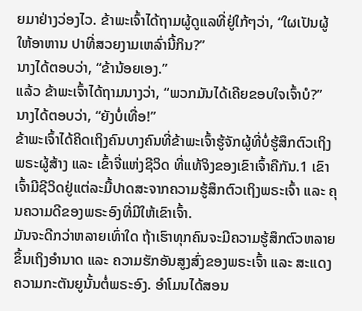ຍມາຢ່າງວ່ອງໄວ. ຂ້າພະເຈົ້າໄດ້ຖາມຜູ້ດູແລທີ່ຢູ່ໃກ້ໆວ່າ, “ໃຜເປັນຜູ້ໃຫ້ອາຫານ ປາທີ່ສວຍງາມເຫລົ່ານີ້ກິນ?”
ນາງໄດ້ຕອບວ່າ, “ຂ້ານ້ອຍເອງ.”
ແລ້ວ ຂ້າພະເຈົ້າໄດ້ຖາມນາງວ່າ, “ພວກມັນໄດ້ເຄີຍຂອບໃຈເຈົ້າບໍ?”
ນາງໄດ້ຕອບວ່າ, “ຍັງບໍ່ເທື່ອ!”
ຂ້າພະເຈົ້າໄດ້ຄິດເຖິງຄົນບາງຄົນທີ່ຂ້າພະເຈົ້າຮູ້ຈັກຜູ້ທີ່ບໍ່ຮູ້ສຶກຕົວເຖິງພຣະຜູ້ສ້າງ ແລະ ເຂົ້າຈີ່ແຫ່ງຊີວິດ ທີ່ແທ້ຈິງຂອງເຂົາເຈົ້າຄືກັນ.1 ເຂົາເຈົ້າມີຊີວິດຢູ່ແຕ່ລະມື້ປາດສະຈາກຄວາມຮູ້ສຶກຕົວເຖິງພຣະເຈົ້າ ແລະ ຄຸນຄວາມດີຂອງພຣະອົງທີ່ມີໃຫ້ເຂົາເຈົ້າ.
ມັນຈະດີກວ່າຫລາຍເທົ່າໃດ ຖ້າເຮົາທຸກຄົນຈະມີຄວາມຮູ້ສຶກຕົວຫລາຍຂຶ້ນເຖິງອຳນາດ ແລະ ຄວາມຮັກອັນສູງສົ່ງຂອງພຣະເຈົ້າ ແລະ ສະແດງຄວາມກະຕັນຍູນັ້ນຕໍ່ພຣະອົງ. ອຳໂມນໄດ້ສອນ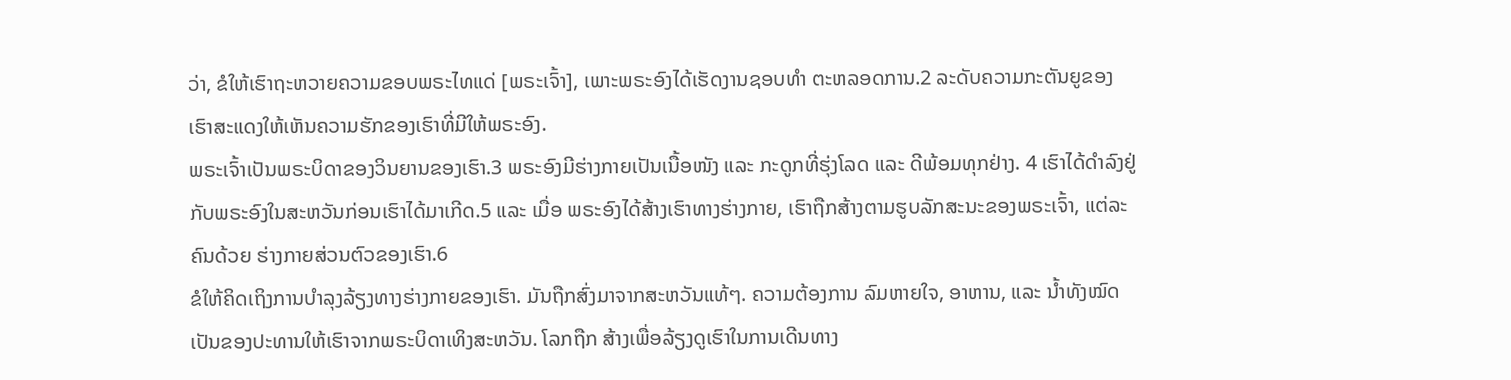ວ່າ, ຂໍໃຫ້ເຮົາຖະຫວາຍຄວາມຂອບພຣະໄທແດ່ [ພຣະເຈົ້າ], ເພາະພຣະອົງໄດ້ເຮັດງານຊອບທຳ ຕະຫລອດການ.2 ລະດັບຄວາມກະຕັນຍູຂອງເຮົາສະແດງໃຫ້ເຫັນຄວາມຮັກຂອງເຮົາທີ່ມີໃຫ້ພຣະອົງ.
ພຣະເຈົ້າເປັນພຣະບິດາຂອງວິນຍານຂອງເຮົາ.3 ພຣະອົງມີຮ່າງກາຍເປັນເນື້ອໜັງ ແລະ ກະດູກທີ່ຮຸ່ງໂລດ ແລະ ດີພ້ອມທຸກຢ່າງ. 4 ເຮົາໄດ້ດຳລົງຢູ່ກັບພຣະອົງໃນສະຫວັນກ່ອນເຮົາໄດ້ມາເກີດ.5 ແລະ ເມື່ອ ພຣະອົງໄດ້ສ້າງເຮົາທາງຮ່າງກາຍ, ເຮົາຖືກສ້າງຕາມຮູບລັກສະນະຂອງພຣະເຈົ້າ, ແຕ່ລະຄົນດ້ວຍ ຮ່າງກາຍສ່ວນຕົວຂອງເຮົາ.6
ຂໍໃຫ້ຄິດເຖິງການບຳລຸງລ້ຽງທາງຮ່າງກາຍຂອງເຮົາ. ມັນຖືກສົ່ງມາຈາກສະຫວັນແທ້ໆ. ຄວາມຕ້ອງການ ລົມຫາຍໃຈ, ອາຫານ, ແລະ ນ້ຳທັງໝົດເປັນຂອງປະທານໃຫ້ເຮົາຈາກພຣະບິດາເທິງສະຫວັນ. ໂລກຖືກ ສ້າງເພື່ອລ້ຽງດູເຮົາໃນການເດີນທາງ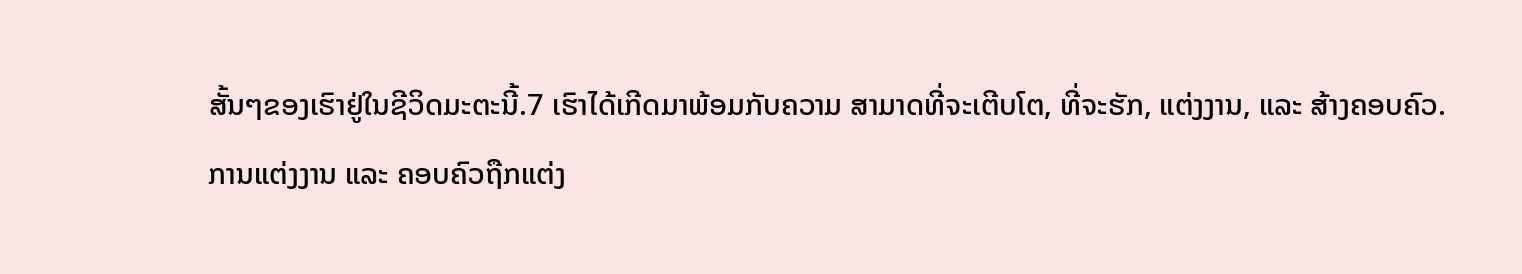ສັ້ນໆຂອງເຮົາຢູ່ໃນຊີວິດມະຕະນີ້.7 ເຮົາໄດ້ເກີດມາພ້ອມກັບຄວາມ ສາມາດທີ່ຈະເຕີບໂຕ, ທີ່ຈະຮັກ, ແຕ່ງງານ, ແລະ ສ້າງຄອບຄົວ.
ການແຕ່ງງານ ແລະ ຄອບຄົວຖືກແຕ່ງ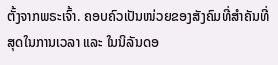ຕັ້ງຈາກພຣະເຈົ້າ. ຄອບຄົວເປັນໜ່ວຍຂອງສັງຄົມທີ່ສຳຄັນທີ່ສຸດໃນການເວລາ ແລະ ໃນນິລັນດອ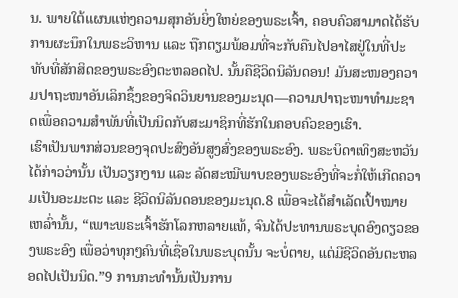ນ. ພາຍໃຕ້ແຜນແຫ່ງຄວາມສຸກອັນຍິ່ງໃຫຍ່ຂອງພຣະເຈົ້າ, ຄອບຄົວສາມາດໄດ້ຮັບການຜະນຶກໃນພຣະວິຫານ ແລະ ຖືກຕຽມພ້ອມທີ່ຈະກັບຄືນໄປອາໄສຢູ່ໃນທີ່ປະທັບທີ່ສັກສິດຂອງພຣະອົງຕະຫລອດໄປ. ນັ້ນຄືຊີວິດນິລັນດອນ! ມັນສະໜອງຄວາມປາຖະໜາອັນເລິກຊຶ້ງຂອງຈິດວິນຍານຂອງມະນຸດ—ຄວາມປາຖະໜາທຳມະຊາດເພື່ອຄວາມສຳພັນທີ່ເປັນນິດກັບສະມາຊິກທີ່ຮັກໃນຄອບຄົວຂອງເຮົາ.
ເຮົາເປັນພາກສ່ວນຂອງຈຸດປະສົງອັນສູງສົ່ງຂອງພຣະອົງ. ພຣະບິດາເທິງສະຫວັນໄດ້ກ່າວວ່ານັ້ນ ເປັນວຽກງານ ແລະ ລັດສະໝີພາບຂອງພຣະອົງທີ່ຈະກໍ່ໃຫ້ເກີດຄວາມເປັນອະມະຕະ ແລະ ຊີວິດນິລັນດອນຂອງມະນຸດ.8 ເພື່ອຈະໄດ້ສຳເລັດເປົ້າໝາຍເຫລົ່ານັ້ນ, “ເພາະພຣະເຈົ້າຮັກໂລກຫລາຍແທ້, ຈົນໄດ້ປະທານພຣະບຸດອົງດຽວຂອງພຣະອົງ ເພື່ອວ່າທຸກໆຄົນທີ່ເຊື່ອໃນພຣະບຸດນັ້ນ ຈະບໍ່ຕາຍ, ແຕ່ມີຊີວິດອັນຕະຫລອດໄປເປັນນິດ.”9 ການກະທຳນັ້ນເປັນການ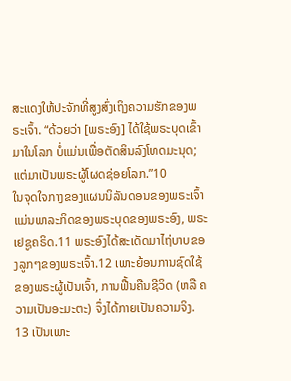ສະແດງໃຫ້ປະຈັກທີ່ສູງສົ່ງເຖິງຄວາມຮັກຂອງພຣະເຈົ້າ. “ດ້ວຍວ່າ [ພຣະອົງ] ໄດ້ໃຊ້ພຣະບຸດເຂົ້າມາໃນໂລກ ບໍ່ແມ່ນເພື່ອຕັດສິນລົງໂທດມະນຸດ; ແຕ່ມາເປັນພຣະຜູ້ໂຜດຊ່ອຍໂລກ.”10
ໃນຈຸດໃຈກາງຂອງແຜນນິລັນດອນຂອງພຣະເຈົ້າ ແມ່ນພາລະກິດຂອງພຣະບຸດຂອງພຣະອົງ, ພຣະເຢຊູຄຣິດ.11 ພຣະອົງໄດ້ສະເດັດມາໄຖ່ບາບຂອງລູກໆຂອງພຣະເຈົ້າ.12 ເພາະຍ້ອນການຊົດໃຊ້ ຂອງພຣະຜູ້ເປັນເຈົ້າ, ການຟື້ນຄືນຊີວິດ (ຫລື ຄວາມເປັນອະມະຕະ) ຈຶ່ງໄດ້ກາຍເປັນຄວາມຈິງ. 13 ເປັນເພາະ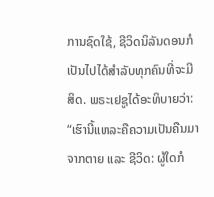ການຊົດໃຊ້, ຊີວິດນິລັນດອນກໍເປັນໄປໄດ້ສຳລັບທຸກຄົນທີ່ຈະມີສິດ. ພຣະເຢຊູໄດ້ອະທິບາຍວ່າ:
“ເຮົານີ້ແຫລະຄືຄວາມເປັນຄືນມາຈາກຕາຍ ແລະ ຊີວິດ: ຜູ້ໃດກໍ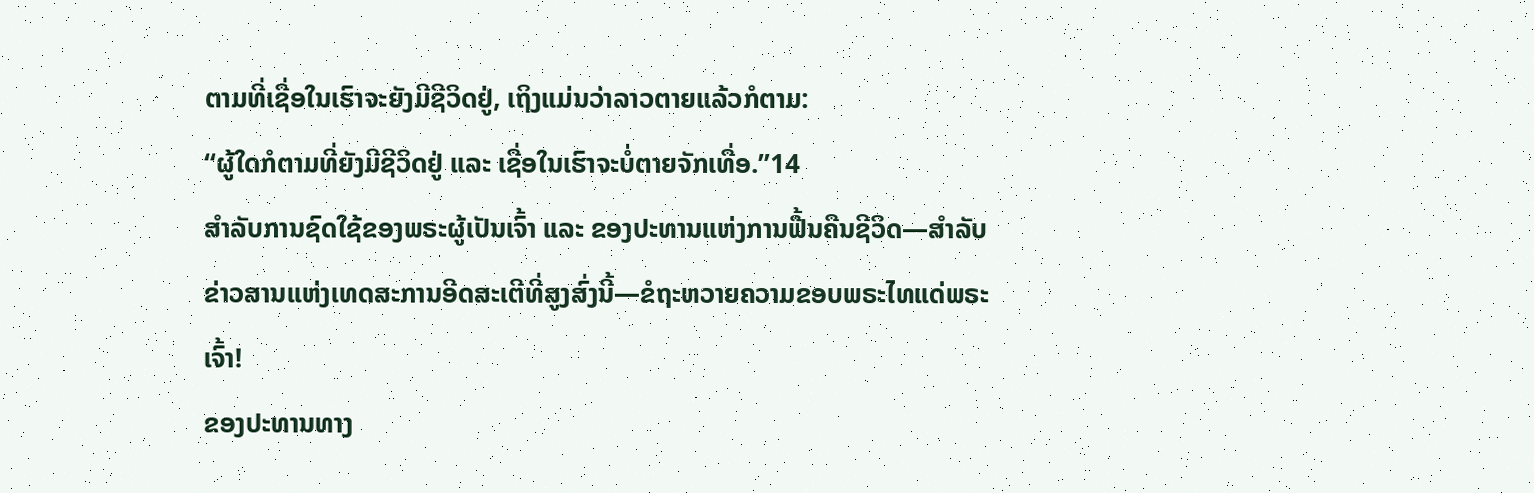ຕາມທີ່ເຊື່ອໃນເຮົາຈະຍັງມີຊີວິດຢູ່, ເຖິງແມ່ນວ່າລາວຕາຍແລ້ວກໍຕາມ:
“ຜູ້ໃດກໍຕາມທີ່ຍັງມີຊີວິດຢູ່ ແລະ ເຊື່ອໃນເຮົາຈະບໍ່ຕາຍຈັກເທື່ອ.”14
ສຳລັບການຊົດໃຊ້ຂອງພຣະຜູ້ເປັນເຈົ້າ ແລະ ຂອງປະທານແຫ່ງການຟື້ນຄືນຊີວິດ—ສຳລັບຂ່າວສານແຫ່ງເທດສະການອີດສະເຕີທີ່ສູງສົ່ງນີ້—ຂໍຖະຫວາຍຄວາມຂອບພຣະໄທແດ່ພຣະເຈົ້າ!
ຂອງປະທານທາງ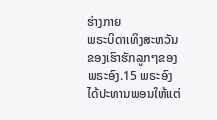ຮ່າງກາຍ
ພຣະບິດາເທິງສະຫວັນຂອງເຮົາຮັກລູກໆຂອງພຣະອົງ.15 ພຣະອົງໄດ້ປະທານພອນໃຫ້ແຕ່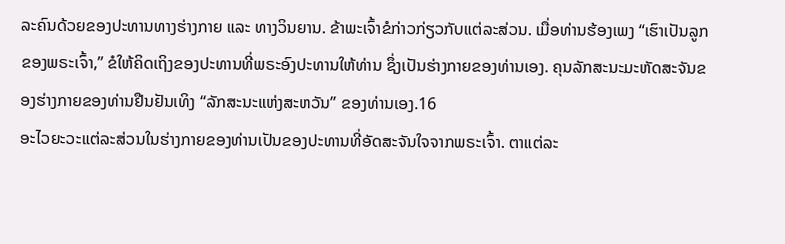ລະຄົນດ້ວຍຂອງປະທານທາງຮ່າງກາຍ ແລະ ທາງວິນຍານ. ຂ້າພະເຈົ້າຂໍກ່າວກ່ຽວກັບແຕ່ລະສ່ວນ. ເມື່ອທ່ານຮ້ອງເພງ “ເຮົາເປັນລູກຂອງພຣະເຈົ້າ,” ຂໍໃຫ້ຄິດເຖິງຂອງປະທານທີ່ພຣະອົງປະທານໃຫ້ທ່ານ ຊຶ່ງເປັນຮ່າງກາຍຂອງທ່ານເອງ. ຄຸນລັກສະນະມະຫັດສະຈັນຂອງຮ່າງກາຍຂອງທ່ານຢືນຢັນເທິງ “ລັກສະນະແຫ່ງສະຫວັນ” ຂອງທ່ານເອງ.16
ອະໄວຍະວະແຕ່ລະສ່ວນໃນຮ່າງກາຍຂອງທ່ານເປັນຂອງປະທານທີ່ອັດສະຈັນໃຈຈາກພຣະເຈົ້າ. ຕາແຕ່ລະ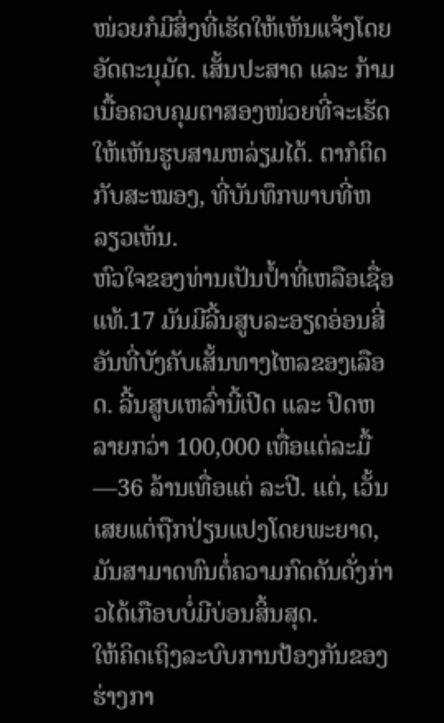ໜ່ວຍກໍມີສິ່ງທີ່ເຮັດໃຫ້ເຫັນແຈ້ງໂດຍອັດຕະນຸມັດ. ເສັ້ນປະສາດ ແລະ ກ້າມເນື້ອຄວບຄຸມຕາສອງໜ່ວຍທີ່ຈະເຮັດໃຫ້ເຫັນຮູບສາມຫລ່ຽມໄດ້. ຕາກໍຕິດກັບສະໝອງ, ທີ່ບັນທຶກພາບທີ່ຫລຽວເຫັນ.
ຫົວໃຈຂອງທ່ານເປັນປ້ຳທີ່ເຫລືອເຊື່ອແທ້.17 ມັນມີລີ້ນສູບລະອຽດອ່ອນສີ່ອັນທີ່ບັງຄັບເສັ້ນທາງໄຫລຂອງເລືອດ. ລີ້ນສູບເຫລົ່ານີ້ເປີດ ແລະ ປິດຫລາຍກວ່າ 100,000 ເທື່ອແຕ່ລະມື້—36 ລ້ານເທື່ອແຕ່ ລະປີ. ແຕ່, ເວັ້ນເສຍແຕ່ຖືກປ່ຽນແປງໂດຍພະຍາດ, ມັນສາມາດທົນຕໍ່ຄວາມກົດດັນດັ່ງກ່າວໄດ້ເກືອບບໍ່ມີບ່ອນສິ້ນສຸດ.
ໃຫ້ຄິດເຖິງລະບົບການປ້ອງກັນຂອງຮ່າງກາ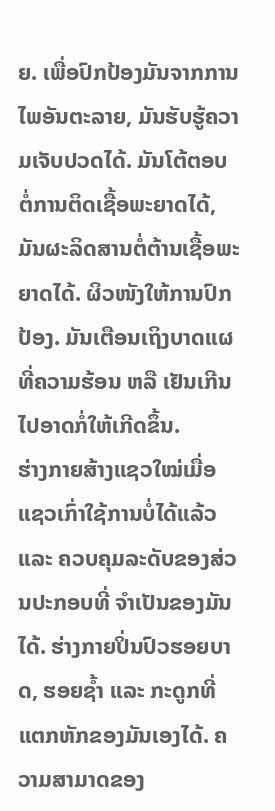ຍ. ເພື່ອປົກປ້ອງມັນຈາກການໄພອັນຕະລາຍ, ມັນຮັບຮູ້ຄວາມເຈັບປວດໄດ້. ມັນໂຕ້ຕອບຕໍ່ການຕິດເຊື້ອພະຍາດໄດ້, ມັນຜະລິດສານຕໍ່ຕ້ານເຊື້ອພະຍາດໄດ້. ຜິວໜັງໃຫ້ການປົກປ້ອງ. ມັນເຕືອນເຖິງບາດແຜທີ່ຄວາມຮ້ອນ ຫລື ເຢັນເກີນໄປອາດກໍ່ໃຫ້ເກີດຂຶ້ນ.
ຮ່າງກາຍສ້າງແຊວໃໝ່ເມື່ອແຊວເກົ່າໃຊ້ການບໍ່ໄດ້ແລ້ວ ແລະ ຄວບຄຸມລະດັບຂອງສ່ວນປະກອບທີ່ ຈຳເປັນຂອງມັນໄດ້. ຮ່າງກາຍປິ່ນປົວຮອຍບາດ, ຮອຍຊ້ຳ ແລະ ກະດູກທີ່ແຕກຫັກຂອງມັນເອງໄດ້. ຄວາມສາມາດຂອງ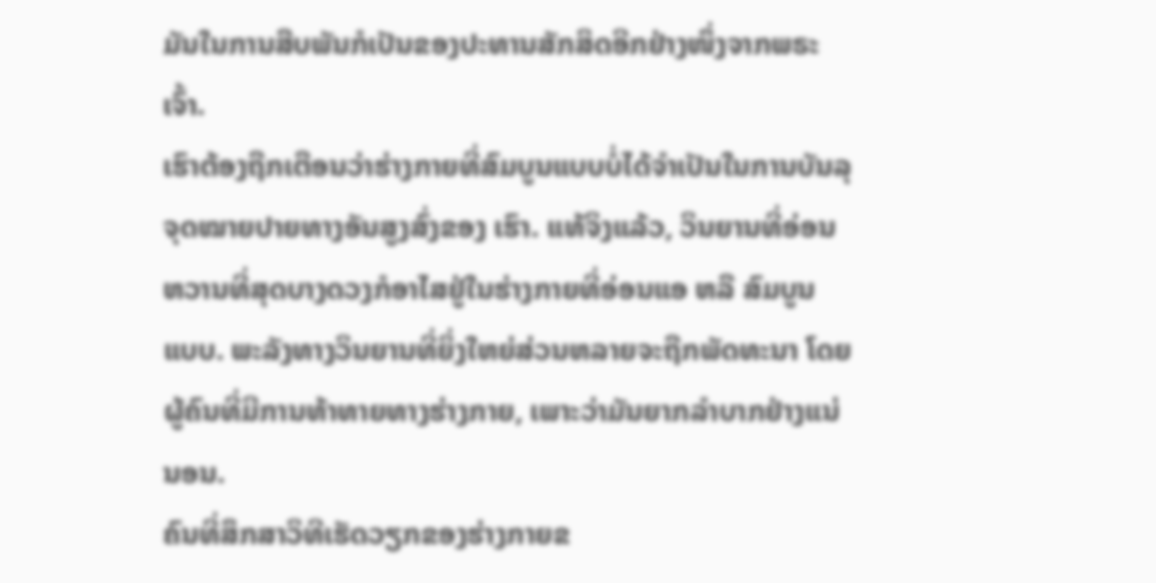ມັນໃນການສືບພັນກໍເປັນຂອງປະທານສັກສິດອີກຢ່າງໜຶ່ງຈາກພຣະເຈົ້າ.
ເຮົາຕ້ອງຖືກເຕືອນວ່າຮ່າງກາຍທີ່ສົມບູນແບບບໍ່ໄດ້ຈຳເປັນໃນການບັນລຸຈຸດໝາຍປາຍທາງອັນສູງສົ່ງຂອງ ເຮົາ. ແທ້ຈິງແລ້ວ, ວິນຍານທີ່ອ່ອນຫວານທີ່ສຸດບາງດວງກໍອາໄສຢູ່ໃນຮ່າງກາຍທີ່ອ່ອນແອ ຫລື ສົມບູນ ແບບ. ພະລັງທາງວິນຍານທີ່ຍິ່ງໃຫຍ່ສ່ວນຫລາຍຈະຖືກພັດທະນາ ໂດຍຜູ້ຄົນທີ່ມີການທ້າທາຍທາງຮ່າງກາຍ, ເພາະວ່າມັນຍາກລຳບາກຢ່າງແນ່ນອນ.
ຄົນທີ່ສຶກສາວິທີເຮັດວຽກຂອງຮ່າງກາຍຂ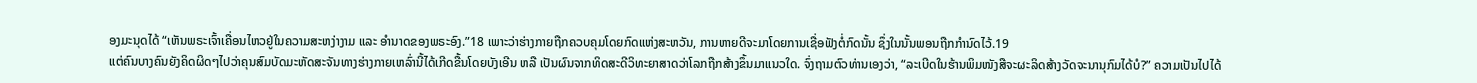ອງມະນຸດໄດ້ “ເຫັນພຣະເຈົ້າເຄື່ອນໄຫວຢູ່ໃນຄວາມສະຫງ່າງາມ ແລະ ອຳນາດຂອງພຣະອົງ.”18 ເພາະວ່າຮ່າງກາຍຖືກຄວບຄຸມໂດຍກົດແຫ່ງສະຫວັນ, ການຫາຍດີຈະມາໂດຍການເຊື່ອຟັງຕໍ່ກົດນັ້ນ ຊຶ່ງໃນນັ້ນພອນຖືກກຳນົດໄວ້.19
ແຕ່ຄົນບາງຄົນຍັງຄິດຜິດໆໄປວ່າຄຸນສົມບັດມະຫັດສະຈັນທາງຮ່າງກາຍເຫລົ່ານີ້ໄດ້ເກີດຂື້ນໂດຍບັງເອີນ ຫລື ເປັນຜົນຈາກທິດສະດີວິທະຍາສາດວ່າໂລກຖືກສ້າງຂຶ້ນມາແນວໃດ. ຈົ່ງຖາມຕົວທ່ານເອງວ່າ, “ລະເບີດໃນຮ້ານພິມໜັງສືຈະຜະລິດສ້າງວັດຈະນານຸກົມໄດ້ບໍ?” ຄວາມເປັນໄປໄດ້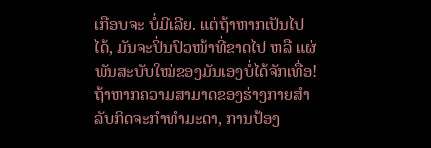ເກືອບຈະ ບໍ່ມີເລີຍ. ແຕ່ຖ້າຫາກເປັນໄປໄດ້, ມັນຈະປິ່ນປົວໜ້າທີ່ຂາດໄປ ຫລື ແຜ່ພັນສະບັບໃໝ່ຂອງມັນເອງບໍ່ໄດ້ຈັກເທື່ອ!
ຖ້າຫາກຄວາມສາມາດຂອງຮ່າງກາຍສຳລັບກິດຈະກຳທຳມະດາ, ການປ້ອງ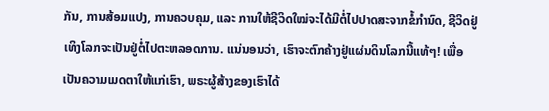ກັນ, ການສ້ອມແປງ, ການຄວບຄຸມ, ແລະ ການໃຫ້ຊີວິດໃໝ່ຈະໄດ້ມີຕໍ່ໄປປາດສະຈາກຂໍ້ກຳນົດ, ຊີວິດຢູ່ເທິງໂລກຈະເປັນຢູ່ຕໍ່ໄປຕະຫລອດການ. ແນ່ນອນວ່າ, ເຮົາຈະຕົກຄ້າງຢູ່ແຜ່ນດິນໂລກນີ້ແທ້ໆ! ເພື່ອເປັນຄວາມເມດຕາໃຫ້ແກ່ເຮົາ, ພຣະຜູ້ສ້າງຂອງເຮົາໄດ້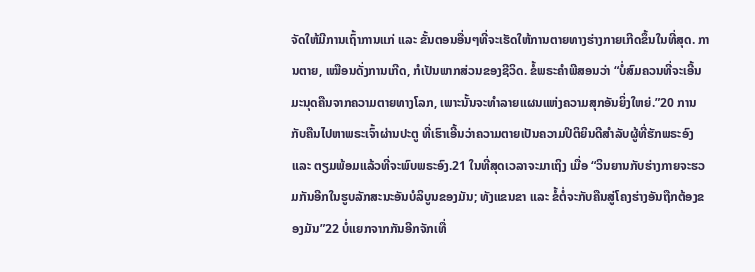ຈັດໃຫ້ມີການເຖົ້າການແກ່ ແລະ ຂັ້ນຕອນອື່ນໆທີ່ຈະເຮັດໃຫ້ການຕາຍທາງຮ່າງກາຍເກີດຂຶ້ນໃນທີ່ສຸດ. ການຕາຍ, ເໝືອນດັ່ງການເກີດ, ກໍເປັນພາກສ່ວນຂອງຊີວິດ. ຂໍ້ພຣະຄຳພີສອນວ່າ “ບໍ່ສົມຄວນທີ່ຈະເອີ້ນມະນຸດຄືນຈາກຄວາມຕາຍທາງໂລກ, ເພາະນັ້ນຈະທຳລາຍແຜນແຫ່ງຄວາມສຸກອັນຍິ່ງໃຫຍ່.”20 ການກັບຄືນໄປຫາພຣະເຈົ້າຜ່ານປະຕູ ທີ່ເຮົາເອີ້ນວ່າຄວາມຕາຍເປັນຄວາມປິຕິຍິນດີສຳລັບຜູ້ທີ່ຮັກພຣະອົງ ແລະ ຕຽມພ້ອມແລ້ວທີ່ຈະພົບພຣະອົງ.21 ໃນທີ່ສຸດເວລາຈະມາເຖິງ ເມື່ອ “ວິນຍານກັບຮ່າງກາຍຈະຮວມກັນອີກໃນຮູບລັກສະນະອັນບໍລິບູນຂອງມັນ; ທັງແຂນຂາ ແລະ ຂໍ້ຕໍ່ຈະກັບຄືນສູ່ໂຄງຮ່າງອັນຖືກຕ້ອງຂອງມັນ”22 ບໍ່ແຍກຈາກກັນອີກຈັກເທື່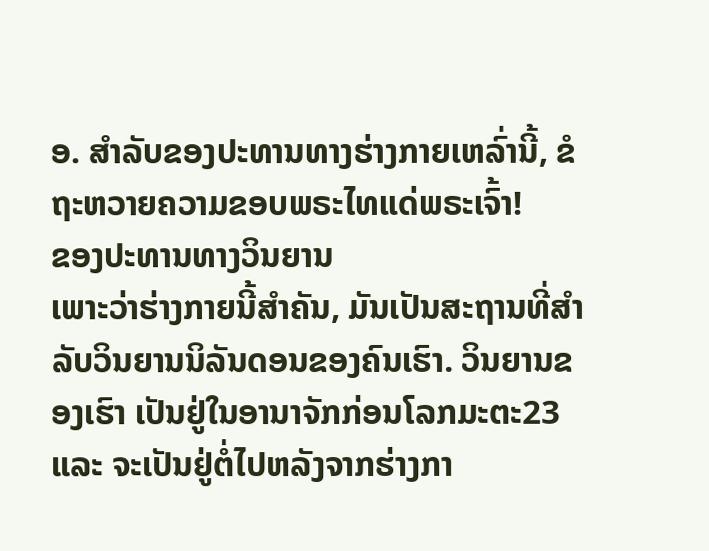ອ. ສຳລັບຂອງປະທານທາງຮ່າງກາຍເຫລົ່ານີ້, ຂໍຖະຫວາຍຄວາມຂອບພຣະໄທແດ່ພຣະເຈົ້າ!
ຂອງປະທານທາງວິນຍານ
ເພາະວ່າຮ່າງກາຍນີ້ສຳຄັນ, ມັນເປັນສະຖານທີ່ສຳລັບວິນຍານນິລັນດອນຂອງຄົນເຮົາ. ວິນຍານຂອງເຮົາ ເປັນຢູ່ໃນອານາຈັກກ່ອນໂລກມະຕະ23 ແລະ ຈະເປັນຢູ່ຕໍ່ໄປຫລັງຈາກຮ່າງກາ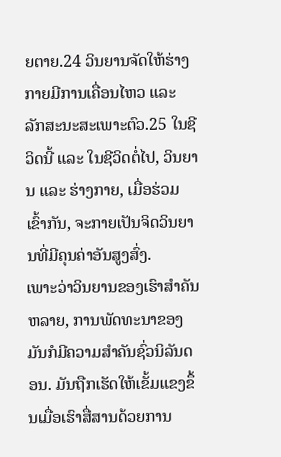ຍຕາຍ.24 ວິນຍານຈັດໃຫ້ຮ່າງກາຍມີການເຄື່ອນໄຫວ ແລະ ລັກສະນະສະເພາະຕົວ.25 ໃນຊີວິດນີ້ ແລະ ໃນຊີວິດຕໍ່ໄປ, ວິນຍານ ແລະ ຮ່າງກາຍ, ເມື່ອຮ່ວມເຂົ້າກັນ, ຈະກາຍເປັນຈິດວິນຍານທີ່ມີຄຸນຄ່າອັນສູງສົ່ງ.
ເພາະວ່າວິນຍານຂອງເຮົາສຳຄັນຫລາຍ, ການພັດທະນາຂອງມັນກໍມີຄວາມສຳຄັນຊົ່ວນິລັນດອນ. ມັນຖືກເຮັດໃຫ້ເຂັ້ມແຂງຂຶ້ນເມື່ອເຮົາສື່ສານດ້ວຍການ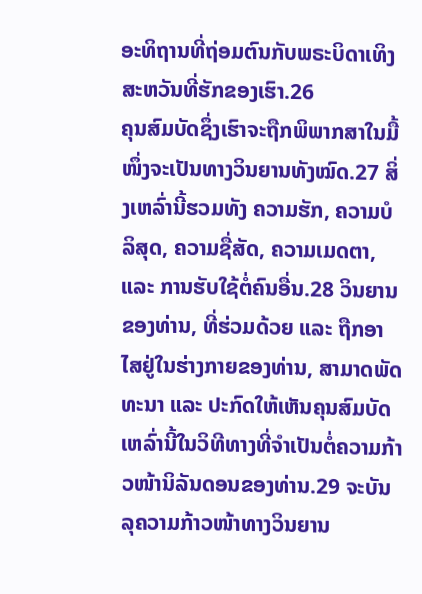ອະທິຖານທີ່ຖ່ອມຕົນກັບພຣະບິດາເທິງສະຫວັນທີ່ຮັກຂອງເຮົາ.26
ຄຸນສົມບັດຊຶ່ງເຮົາຈະຖືກພິພາກສາໃນມື້ໜຶ່ງຈະເປັນທາງວິນຍານທັງໝົດ.27 ສິ່ງເຫລົ່ານີ້ຮວມທັງ ຄວາມຮັກ, ຄວາມບໍລິສຸດ, ຄວາມຊື່ສັດ, ຄວາມເມດຕາ, ແລະ ການຮັບໃຊ້ຕໍ່ຄົນອື່ນ.28 ວິນຍານຂອງທ່ານ, ທີ່ຮ່ວມດ້ວຍ ແລະ ຖືກອາໄສຢູ່ໃນຮ່າງກາຍຂອງທ່ານ, ສາມາດພັດທະນາ ແລະ ປະກົດໃຫ້ເຫັນຄຸນສົມບັດເຫລົ່ານີ້ໃນວິທີທາງທີ່ຈຳເປັນຕໍ່ຄວາມກ້າວໜ້ານິລັນດອນຂອງທ່ານ.29 ຈະບັນລຸຄວາມກ້າວໜ້າທາງວິນຍານ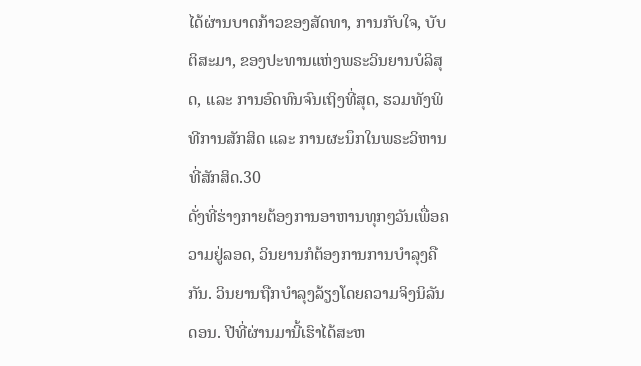ໄດ້ຜ່ານບາດກ້າວຂອງສັດທາ, ການກັບໃຈ, ບັບຕິສະມາ, ຂອງປະທານແຫ່ງພຣະວິນຍານບໍລິສຸດ, ແລະ ການອົດທົນຈົນເຖິງທີ່ສຸດ, ຮວມທັງພິທີການສັກສິດ ແລະ ການຜະນຶກໃນພຣະວິຫານທີ່ສັກສິດ.30
ດັ່ງທີ່ຮ່າງກາຍຕ້ອງການອາຫານທຸກໆວັນເພື່ອຄວາມຢູ່ລອດ, ວິນຍານກໍຕ້ອງການການບຳລຸງຄືກັນ. ວິນຍານຖືກບຳລຸງລ້ຽງໂດຍຄວາມຈິງນິລັນດອນ. ປີທີ່ຜ່ານມານີ້ເຮົາໄດ້ສະຫ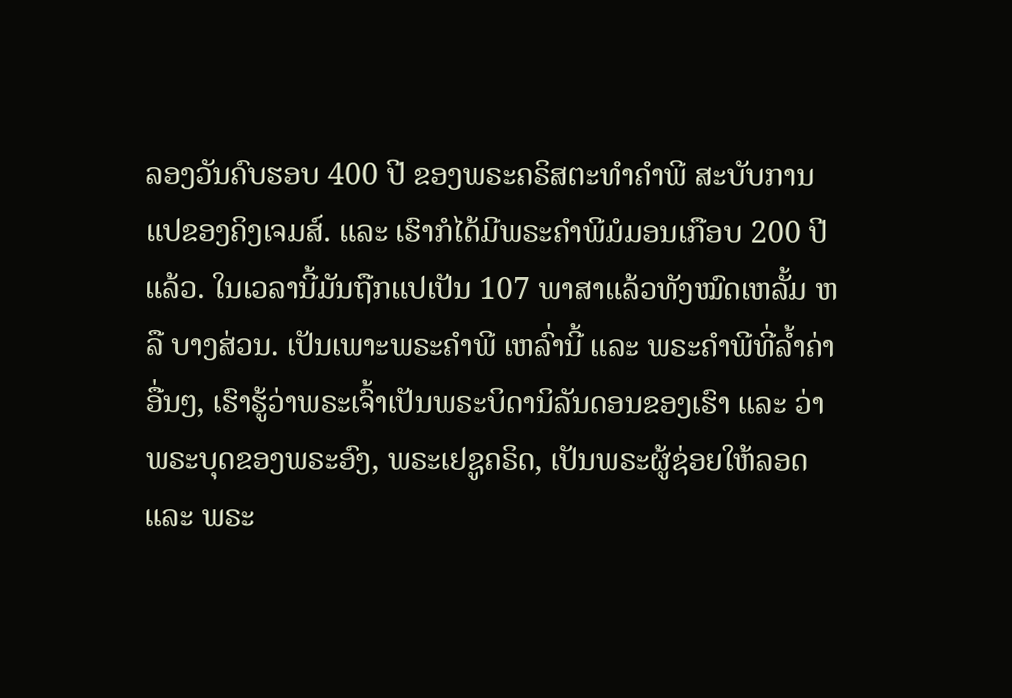ລອງວັນຄົບຮອບ 400 ປີ ຂອງພຣະຄຣິສຕະທຳຄຳພີ ສະບັບການແປຂອງຄິງເຈມສ໌. ແລະ ເຮົາກໍໄດ້ມີພຣະຄຳພີມໍມອນເກືອບ 200 ປີແລ້ວ. ໃນເວລານີ້ມັນຖືກແປເປັນ 107 ພາສາແລ້ວທັງໝົດເຫລັ້ມ ຫລື ບາງສ່ວນ. ເປັນເພາະພຣະຄຳພີ ເຫລົ່ານີ້ ແລະ ພຣະຄຳພີທີ່ລ້ຳຄ່າອື່ນໆ, ເຮົາຮູ້ວ່າພຣະເຈົ້າເປັນພຣະບິດານິລັນດອນຂອງເຮົາ ແລະ ວ່າພຣະບຸດຂອງພຣະອົງ, ພຣະເຢຊູຄຣິດ, ເປັນພຣະຜູ້ຊ່ອຍໃຫ້ລອດ ແລະ ພຣະ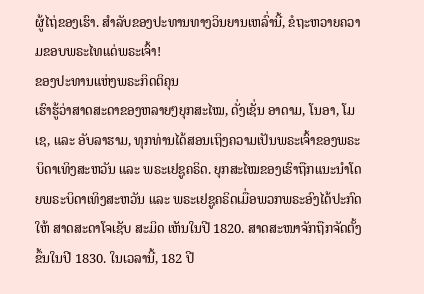ຜູ້ໄຖ່ຂອງເຮົາ. ສຳລັບຂອງປະທານທາງວິນຍານເຫລົ່ານີ້, ຂໍຖະຫວາຍຄວາມຂອບພຣະໄທແດ່ພຣະເຈົ້າ!
ຂອງປະທານແຫ່ງພຣະກິດຕິຄຸນ
ເຮົາຮູ້ວ່າສາດສະດາຂອງຫລາຍໆຍຸກສະໄໝ, ດັ່ງເຊັ່ນ ອາດາມ, ໂນອາ, ໂມເຊ, ແລະ ອັບລາຮາມ, ທຸກທ່ານໄດ້ສອນເຖິງຄວາມເປັນພຣະເຈົ້າຂອງພຣະບິດາເທິງສະຫວັນ ແລະ ພຣະເຢຊູຄຣິດ. ຍຸກສະໄໝຂອງເຮົາຖືກແນະນຳໂດຍພຣະບິດາເທິງສະຫວັນ ແລະ ພຣະເຢຊູຄຣິດເມື່ອພວກພຣະອົງໄດ້ປະກົດໃຫ້ ສາດສະດາໂຈເຊັບ ສະມິດ ເຫັນໃນປີ 1820. ສາດສະໜາຈັກຖືກຈັດຕັ້ງຂຶ້ນໃນປີ 1830. ໃນເວລານີ້, 182 ປີ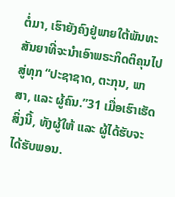ຕໍ່ມາ, ເຮົາຍັງຄົງຢູ່ພາຍໃຕ້ພັນທະສັນຍາທີ່ຈະນຳເອົາພຣະກິດຕິຄຸນໄປສູ່ທຸກ “ປະຊາຊາດ, ຕະກຸນ, ພາສາ, ແລະ ຜູ້ຄົນ.”31 ເມື່ອເຮົາເຮັດສິ່ງນີ້, ທັງຜູ້ໃຫ້ ແລະ ຜູ້ໄດ້ຮັບຈະໄດ້ຮັບພອນ.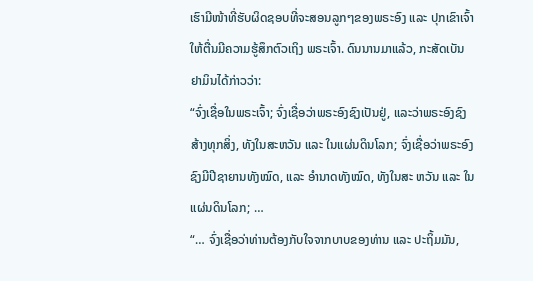ເຮົາມີໜ້າທີ່ຮັບຜິດຊອບທີ່ຈະສອນລູກໆຂອງພຣະອົງ ແລະ ປຸກເຂົາເຈົ້າໃຫ້ຕື່ນມີຄວາມຮູ້ສຶກຕົວເຖິງ ພຣະເຈົ້າ. ດົນນານມາແລ້ວ, ກະສັດເບັນຢາມິນໄດ້ກ່າວວ່າ:
“ຈົ່ງເຊື່ອໃນພຣະເຈົ້າ; ຈົ່ງເຊື່ອວ່າພຣະອົງຊົງເປັນຢູ່, ແລະວ່າພຣະອົງຊົງສ້າງທຸກສິ່ງ, ທັງໃນສະຫວັນ ແລະ ໃນແຜ່ນດິນໂລກ; ຈົ່ງເຊື່ອວ່າພຣະອົງຊົງມີປີຊາຍານທັງໝົດ, ແລະ ອຳນາດທັງໝົດ, ທັງໃນສະ ຫວັນ ແລະ ໃນແຜ່ນດິນໂລກ; …
“… ຈົ່ງເຊື່ອວ່າທ່ານຕ້ອງກັບໃຈຈາກບາບຂອງທ່ານ ແລະ ປະຖິ້ມມັນ,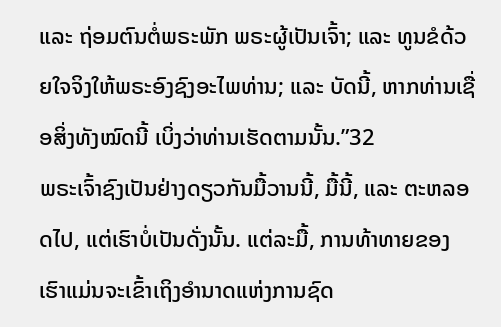ແລະ ຖ່ອມຕົນຕໍ່ພຣະພັກ ພຣະຜູ້ເປັນເຈົ້າ; ແລະ ທູນຂໍດ້ວຍໃຈຈິງໃຫ້ພຣະອົງຊົງອະໄພທ່ານ; ແລະ ບັດນີ້, ຫາກທ່ານເຊື່ອສິ່ງທັງໝົດນີ້ ເບິ່ງວ່າທ່ານເຮັດຕາມນັ້ນ.”32
ພຣະເຈົ້າຊົງເປັນຢ່າງດຽວກັນມື້ວານນີ້, ມື້ນີ້, ແລະ ຕະຫລອດໄປ, ແຕ່ເຮົາບໍ່ເປັນດັ່ງນັ້ນ. ແຕ່ລະມື້, ການທ້າທາຍຂອງເຮົາແມ່ນຈະເຂົ້າເຖິງອຳນາດແຫ່ງການຊົດ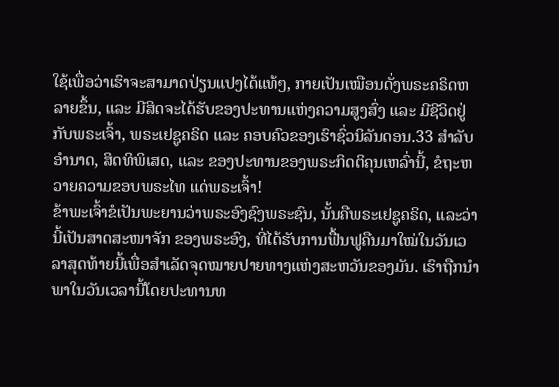ໃຊ້ເພື່ອວ່າເຮົາຈະສາມາດປ່ຽນແປງໄດ້ແທ້ໆ, ກາຍເປັນເໝືອນດັ່ງພຣະຄຣິດຫລາຍຂຶ້ນ, ແລະ ມີສິດຈະໄດ້ຮັບຂອງປະທານແຫ່ງຄວາມສູງສົ່ງ ແລະ ມີຊີວິດຢູ່ກັບພຣະເຈົ້າ, ພຣະເຢຊູຄຣິດ ແລະ ຄອບຄົວຂອງເຮົາຊົ່ວນິລັນດອນ.33 ສຳລັບອຳນາດ, ສິດທິພິເສດ, ແລະ ຂອງປະທານຂອງພຣະກິດຕິຄຸນເຫລົ່ານີ້, ຂໍຖະຫວາຍຄວາມຂອບພຣະໄທ ແດ່ພຣະເຈົ້າ!
ຂ້າພະເຈົ້າຂໍເປັນພະຍານວ່າພຣະອົງຊົງພຣະຊົນ, ນັ້ນຄືພຣະເຢຊູຄຣິດ, ແລະວ່ານີ້ເປັນສາດສະໜາຈັກ ຂອງພຣະອົງ, ທີ່ໄດ້ຮັບການຟື້ນຟູຄືນມາໃໝ່ໃນວັນເວລາສຸດທ້າຍນີ້ເພື່ອສຳເລັດຈຸດໝາຍປາຍທາງແຫ່ງສະຫວັນຂອງມັນ. ເຮົາຖືກນຳພາໃນວັນເວລານີ້ໂດຍປະທານທ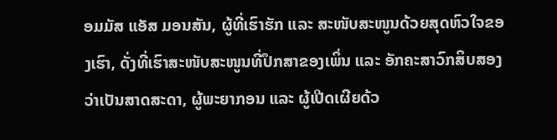ອມມັສ ແອັສ ມອນສັນ, ຜູ້ທີ່ເຮົາຮັກ ແລະ ສະໜັບສະໜູນດ້ວຍສຸດຫົວໃຈຂອງເຮົາ, ດັ່ງທີ່ເຮົາສະໜັບສະໜູນທີ່ປຶກສາຂອງເພິ່ນ ແລະ ອັກຄະສາວົກສິບສອງວ່າເປັນສາດສະດາ, ຜູ້ພະຍາກອນ ແລະ ຜູ້ເປີດເຜີຍດ້ວ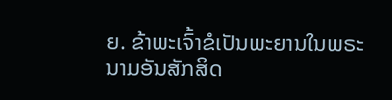ຍ. ຂ້າພະເຈົ້າຂໍເປັນພະຍານໃນພຣະນາມອັນສັກສິດ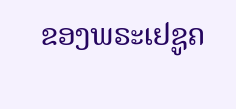ຂອງພຣະເຢຊູຄ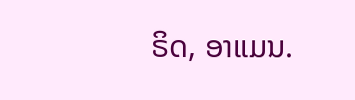ຣິດ, ອາແມນ.